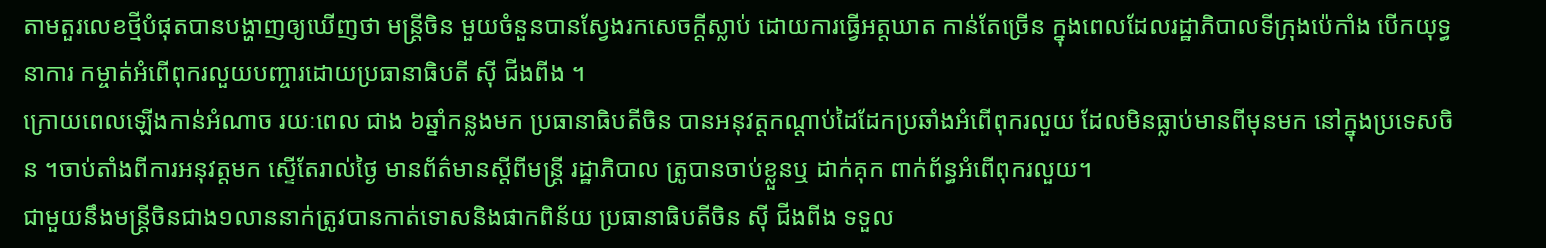តាមតួរលេខថ្មីបំផុតបានបង្ហាញឲ្យឃើញថា មន្ត្រីចិន មួយចំនួនបានស្វែងរកសេចក្តីស្លាប់ ដោយការធ្វើអត្តឃាត កាន់តែច្រើន ក្នុងពេលដែលរដ្ឋាភិបាលទីក្រុងប៉េកាំង បើកយុទ្ធនាការ កម្ចាត់អំពើពុករលួយបញ្ចារដោយប្រធានាធិបតី ស៊ី ជីងពីង ។
ក្រោយពេលឡើងកាន់អំណាច រយៈពេល ជាង ៦ឆ្នាំកន្លងមក ប្រធានាធិបតីចិន បានអនុវត្តកណ្តាប់ដៃដែកប្រឆាំងអំពើពុករលួយ ដែលមិនធ្លាប់មានពីមុនមក នៅក្នុងប្រទេសចិន ។ចាប់តាំងពីការអនុវត្តមក ស្ទើតែរាល់ថ្ងៃ មានព័ត៌មានស្តីពីមន្ត្រី រដ្ឋាភិបាល ត្រូបានចាប់ខ្លួនឬ ដាក់គុក ពាក់ព័ន្ធអំពើពុករលួយ។
ជាមួយនឹងមន្ត្រីចិនជាង១លាននាក់ត្រូវបានកាត់ទោសនិងផាកពិន័យ ប្រធានាធិបតីចិន ស៊ី ជីងពីង ទទួល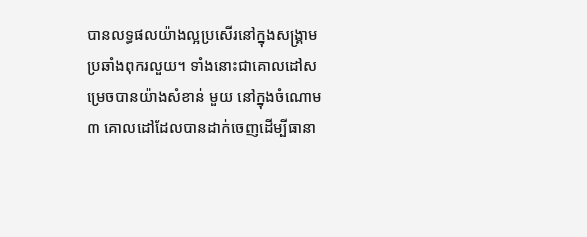បានលទ្ធផលយ៉ាងល្អប្រសើរនៅក្នុងសង្គ្រាមប្រឆាំងពុករលួយ។ ទាំងនោះជាគោលដៅសម្រេចបានយ៉ាងសំខាន់ មួយ នៅក្នុងចំណោម៣ គោលដៅដែលបានដាក់ចេញដើម្បីធានា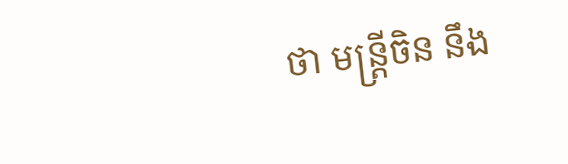ថា មន្ត្រីចិន នឹង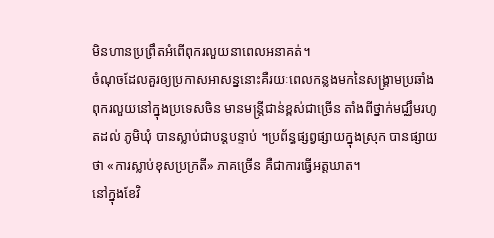មិនហានប្រព្រឹតអំពើពុករលួយនាពេលអនាគត់។
ចំណុចដែលគួរឲ្យប្រកាសអាសន្ននោះគឺរយៈពេលកន្លងមកនៃសង្គ្រាមប្រឆាំងពុករលួយនៅក្នុងប្រទេសចិន មានមន្ត្រីជាន់ខ្ពស់ជាច្រើន តាំងពីថ្នាក់មជ្ឈឹមរហូតដល់ ភូមិឃុំ បានស្លាប់ជាបន្តបន្ទាប់ ។ប្រព័ន្ធផ្សព្វផ្សាយក្នុងស្រុក បានផ្សាយថា «ការស្លាប់ខុសប្រក្រតី» ភាគច្រើន គឺជាការធ្វើអត្តឃាត។
នៅក្នុងខែវិ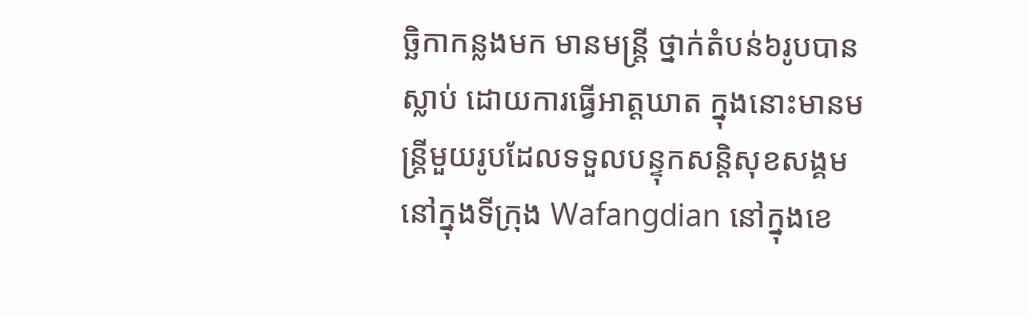ច្ឆិកាកន្លងមក មានមន្ត្រី ថ្នាក់តំបន់៦រូបបានស្លាប់ ដោយការធ្វើអាត្តឃាត ក្នុងនោះមានមន្ត្រីមួយរូបដែលទទួលបន្ទុកសន្តិសុខសង្គម នៅក្នុងទីក្រុង Wafangdian នៅក្នុងខេ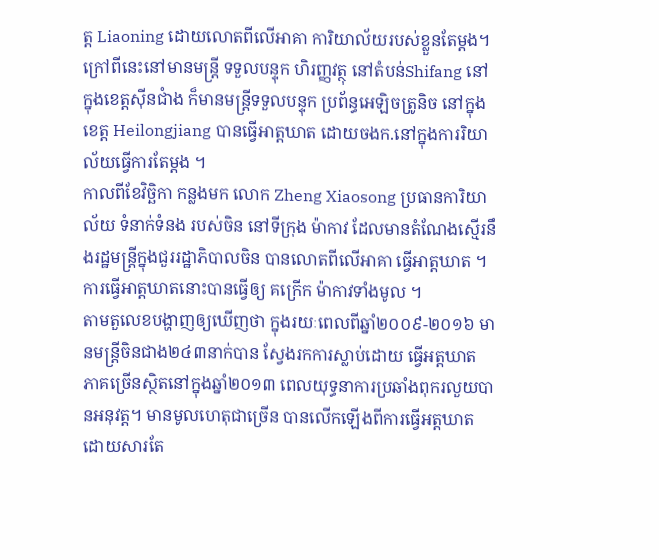ត្ត Liaoning ដោយលោតពីលើអាគា ការិយាល័យរបស់ខ្លួនតែម្តង។ក្រៅពីនេះនៅមានមន្ត្រី ទទួលបន្ទុក ហិរញ្ញវត្ថុ នៅតំបន់Shifang នៅក្នុងខេត្តស៊ីនជាំង ក៏មានមន្ត្រីទទួលបន្ទុក ប្រព័ន្ធអេឡិចត្រូនិច នៅក្នុងខេត្ត Heilongjiang បានធ្វើអាត្តឃាត ដោយចងក.នៅក្នុងការរិយាល័យធ្វើការតែម្តង ។
កាលពីខែវិច្ឆិកា កន្លងមក លោក Zheng Xiaosong ប្រធានការិយាល័យ ទំនាក់ទំនង របស់ចិន នៅទីក្រុង ម៉ាកាវ ដែលមានតំណែងស្មើរនឹងរដ្ឋមន្ត្រីក្នុងជួររដ្ឋាភិបាលចិន បានលោតពីលើអាគា ធ្វើអាត្តឃាត ។ការធ្វើអាត្តឃាតនោះបានធ្វើឲ្យ គក្រើក ម៉ាកាវទាំងមូល ។
តាមតួលេខបង្ហាញឲ្យឃើញថា ក្នុងរយៈពេលពីឆ្នាំ២០០៩-២០១៦ មានមន្ត្រីចិនជាង២៤៣នាក់បាន ស្វែងរកការស្លាប់ដោយ ធ្វើអត្តឃាត ភាគច្រើនស្ថិតនៅក្នុងឆ្នាំ២០១៣ ពេលយុទ្ធនាការប្រឆាំងពុករលួយបានអនុវត្ត។ មានមូលហេតុជាច្រើន បានលើកឡើងពីការធ្វើអត្តឃាត ដោយសារតែ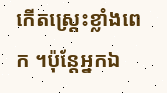កើតស្ត្រេះខ្លាំងពេក ។ប៉ុន្តែអ្នកឯ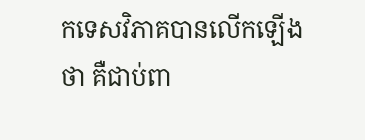កទេសវិភាគបានលើកឡើងថា គឺជាប់ពា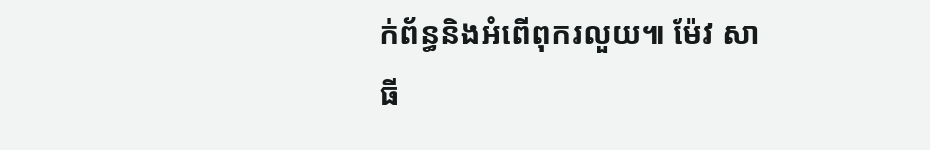ក់ព័ន្ធនិងអំពើពុករលួយ៕ ម៉ែវ សាធី